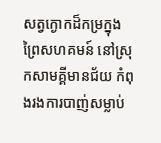សត្វក្ងោកដ៏កម្រក្នុងព្រៃសហគមន៍ នៅស្រុកសាមគ្គីមានជ័យ កំពុងរងការបាញ់សម្លាប់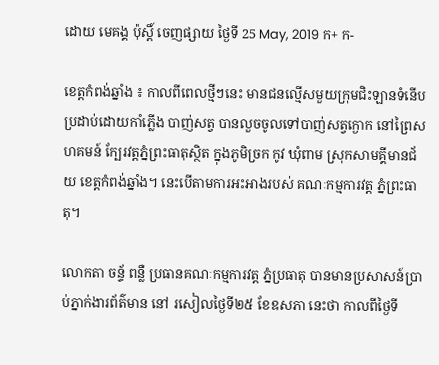ដោយ មេគង្គ ប៉ុស្តិ៍ ចេញផ្សាយ ថ្ងៃទី 25 May, 2019 ក+ ក-

ខេត្តកំពង់ឆ្នាំង ៖ កាលពីពេលថ្មីៗនេះ មានជនល្មើសមួយក្រុមជិះឡានទំនើប ប្រដាប់ដោយកាំភ្លើង បាញ់សត្វ បានលួចចូលទៅបាញ់សត្វក្ងោក នៅព្រៃសហគមន៍ ក្បែរវត្តភ្នំព្រះធាតុស្ថិត ក្នុងភូមិច្រក កូវ ឃុំពាម ស្រុកសាមគ្គីមានជ័យ ខេត្តកំពង់ឆ្នាំង។ នេះបើតាមការអះអាងរបស់ គណៈកម្មការវត្ត ភ្នំព្រះធាតុ។

លោកតា ចន្ទ័ ពន្លឺ ប្រធានគណៈកម្មការវត្ត ភ្នំប្រធាតុ បានមានប្រសាសន៍ប្រាប់ភ្នាក់ងារព័ត៌មាន នៅ រសៀលថ្ងៃទី២៥ ខែឧសភា នេះថា កាលពីថ្ងៃទី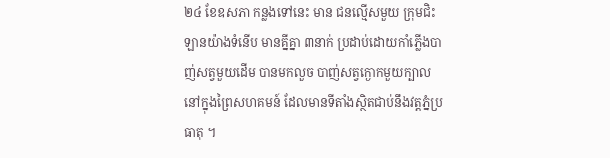២៤ ខែឧសភា កន្លងទៅនេះ មាន ជនល្មើសមួយ ក្រុមជិះឡានយ៉ាងទំនើប មានគ្នីគ្នា ៣នាក់ ប្រដាប់ដោយកាំភ្លើងបាញ់សត្វមួយដើម បានមកលួច បាញ់សត្វក្ងោកមួយក្បាល នៅក្នុងព្រៃសហគមន៍ ដែលមានទីតាំងស្ថិតជាប់នឹងវត្តភ្នំប្រធាតុ ។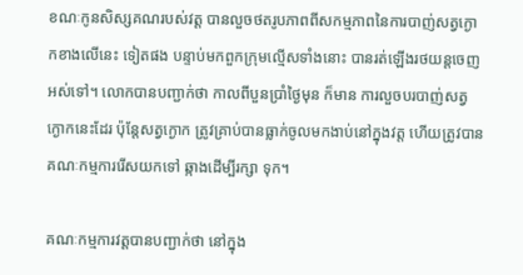ខណៈកូនសិស្សគណរបស់វត្ត បានលួចថតរូបភាពពីសកម្មភាពនៃការបាញ់សត្វក្ងោកខាងលើនេះ ទៀតផង បន្ទាប់មកពួកក្រុមល្មើសទាំងនោះ បានរត់ឡើងរថយន្តចេញអស់ទៅ។ លោកបានបញ្ជាក់ថា កាលពីបួនប្រាំថ្ងៃមុន ក៏មាន ការលួចបរបាញ់សត្វក្ងោកនេះដែរ ប៉ុន្តែសត្វក្ងោក ត្រូវគ្រាប់បានធ្លាក់ចូលមកងាប់នៅក្នុងវត្ត ហើយត្រូវបានគណៈកម្មការរើសយកទៅ ឆ្កាងដើម្បីរក្សា ទុក។

គណៈកម្មការវត្តបានបញ្ជាក់ថា នៅក្នុង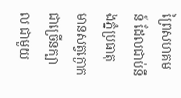ព្រៃសហគមន៍ ដែលជាប់នឹងភ្នំប្រធាតុ មានសត្វក្ងោក ជាច្រើនក្បាល ជាមួយ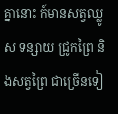គ្នានោះ ក៍មានសត្វឈ្លូស ទន្សាយ ជ្រូកព្រៃ និងសត្វព្រៃ ជាច្រើនទៀ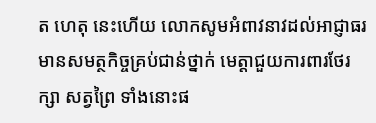ត ហេតុ នេះហើយ លោកសូមអំពាវនាវដល់អាជ្ញាធរ មានសមត្ថកិច្ចគ្រប់ជាន់ថ្នាក់ មេត្តាជួយការពារថែរក្សា សត្វព្រៃ ទាំងនោះផ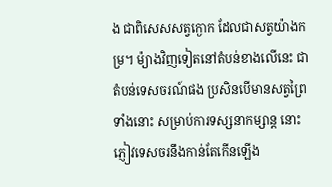ង ជាពិសេសសត្វក្ងោក ដែលជាសត្វយ៉ាងកម្រ។ ម៉្យាងវិញទៀតនៅតំបន់ខាងលើនេះ ជាតំបន់ទេសចរណ៍ផង ប្រសិនបើមានសត្វព្រៃ ទាំងនោះ សម្រាប់ការទស្សនាកម្សាន្ត នោះភ្ញៀវទេសចរនឹងកាន់តែកើនឡើង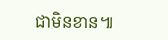ជាមិនខាន៕